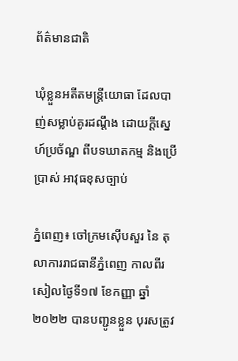ព័ត៌មានជាតិ

ឃុំខ្លួនអតីតមន្ត្រីយោធា ដែលបាញ់សម្លាប់គូរដណ្តឹង ដោយក្តីស្នេហ៍ប្រច័ណ្ឌ ពីបទឃាតកម្ម និងប្រើប្រាស់ អាវុធខុសច្បាប់

ភ្នំពេញ៖ ចៅក្រមស៊ើបសួរ នៃ តុលាការរាជធានីភ្នំពេញ កាលពីរសៀលថ្ងៃទី១៧ ខែកញ្ញា ឆ្នាំ ២០២២ បានបញ្ជូនខ្លួន បុរសត្រូវ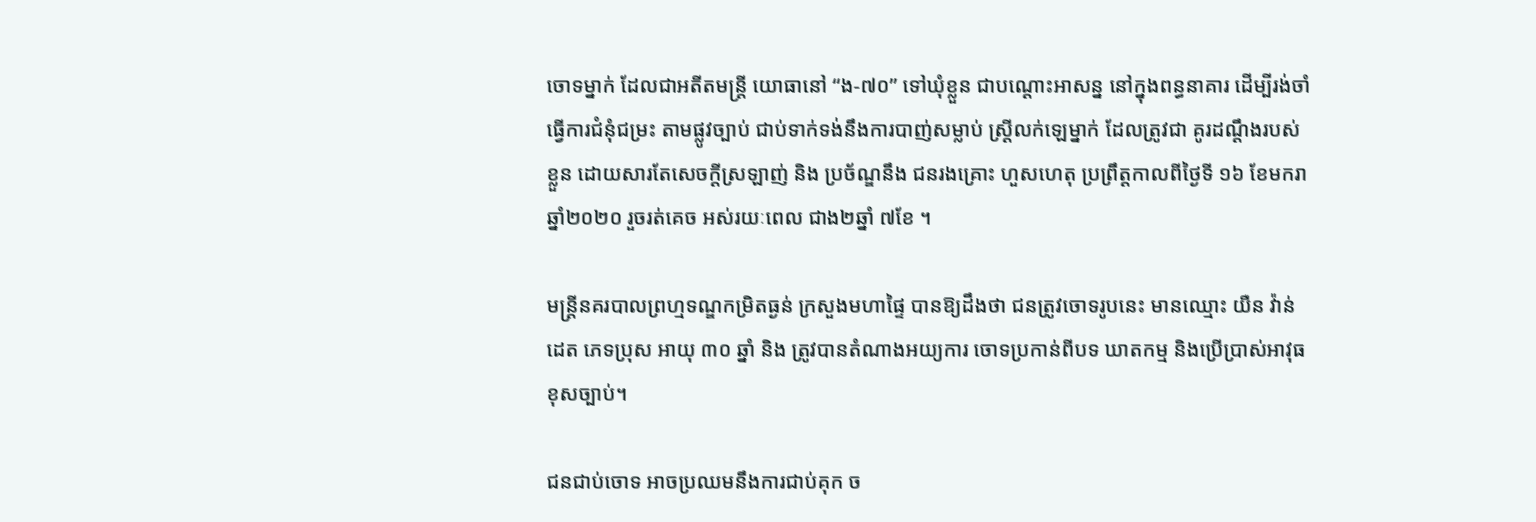ចោទម្នាក់ ដែលជាអតីតមន្ត្រី យោធានៅ “ង-៧០” ទៅឃុំខ្លួន ជាបណ្ដោះអាសន្ន នៅក្នុងពន្ធនាគារ ដើម្បីរង់ចាំ ធ្វើការជំនុំជម្រះ តាមផ្លូវច្បាប់ ជាប់ទាក់ទង់នឹងការបាញ់សម្លាប់ ស្ត្រីលក់ឡេម្នាក់ ដែលត្រូវជា គូរដណ្តឹងរបស់ខ្លួន ដោយសារតែសេចក្តីស្រឡាញ់ និង ប្រច័ណ្ឌនឹង ជនរងគ្រោះ ហួសហេតុ ប្រព្រឹត្តកាលពីថ្ងៃទី ១៦ ខែមករា ឆ្នាំ២០២០ រួចរត់គេច អស់រយៈពេល ជាង២ឆ្នាំ ៧ខែ ។

មន្រ្តីនគរបាលព្រហ្មទណ្ឌកម្រិតធ្ងន់ ក្រសួងមហាផ្ទៃ បានឱ្យដឹងថា ជនត្រូវចោទរូបនេះ មានឈ្មោះ យឺន វ៉ាន់ដេត ភេទប្រុស អាយុ ៣០ ឆ្នាំ និង ត្រូវបានតំណាងអយ្យការ ចោទប្រកាន់ពីបទ ឃាតកម្ម និងប្រើប្រាស់អាវុធខុសច្បាប់។

ជនជាប់ចោទ អាចប្រឈមនឹងការជាប់គុក ច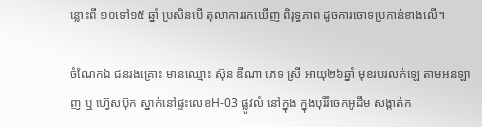ន្លោះពី ១០ទៅ១៥ ឆ្នាំ ប្រសិនបើ តុលាការរកឃើញ ពិរុទ្ធភាព ដូចការចោទប្រកាន់ខាងលើ។

ចំណែកឯ ជនរងគ្រោះ មានឈ្មោះ ស៊ុន ឌីណា ភេទ ស្រី អាយុ២៦ឆ្នាំ មុខរបរលក់ឡេ តាមអនឡាញ ឬ ហ៊្វេសប៊ុក ស្នាក់នៅផ្ទះលេខH-03 ផ្លូវលំ នៅក្នុង ក្នុងបុរីរំចេកអូដឹម សង្កាត់ក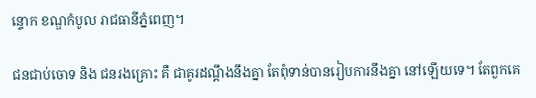ន្ទោក ខណ្ឌកំបូល រាជធានីភ្នំពេញ។

ជនជាប់ចោទ និង ជនរងគ្រោះ គឺ ជាគូរដណ្តឹងនឹងគ្នា តែពុំទាន់បានរៀបការនឹងគ្នា នៅឡើយទេ។ តែពួកគេ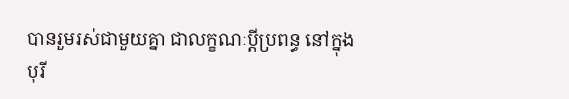បានរួមរស់ជាមួយគ្នា ជាលក្ខណៈប្តីប្រពន្ធ នៅក្នុងបុរី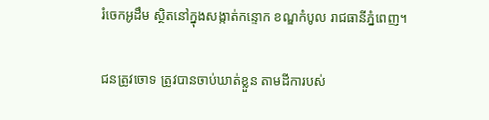រំចេកអូដឹម ស្ថិតនៅក្នុងសង្កាត់កន្ទោក ខណ្ឌកំបូល រាជធានីភ្នំពេញ។

ជនត្រូវចោទ ត្រូវបានចាប់ឃាត់ខ្លួន តាមដីការបស់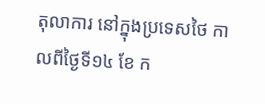តុលាការ នៅក្នុងប្រទេសថៃ កាលពីថ្ងៃទី១៤ ខែ ក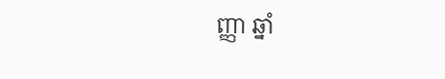ញ្ញា ឆ្នាំ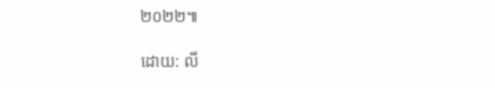២០២២៕

ដោយ: លី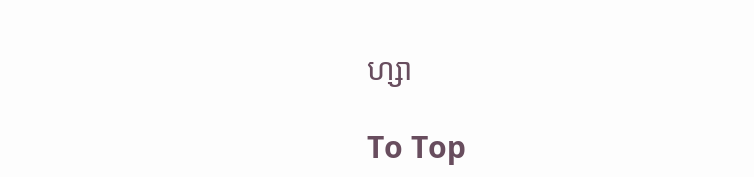ហ្សា

To Top